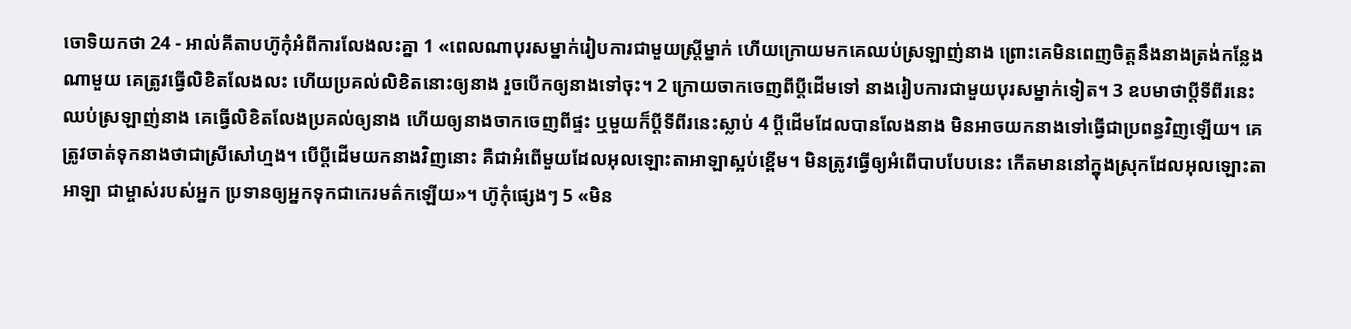ចោទិយកថា 24 - អាល់គីតាបហ៊ូកុំអំពីការលែងលះគ្នា 1 «ពេលណាបុរសម្នាក់រៀបការជាមួយស្ត្រីម្នាក់ ហើយក្រោយមកគេឈប់ស្រឡាញ់នាង ព្រោះគេមិនពេញចិត្តនឹងនាងត្រង់កន្លែងណាមួយ គេត្រូវធ្វើលិខិតលែងលះ ហើយប្រគល់លិខិតនោះឲ្យនាង រួចបើកឲ្យនាងទៅចុះ។ 2 ក្រោយចាកចេញពីប្ដីដើមទៅ នាងរៀបការជាមួយបុរសម្នាក់ទៀត។ 3 ឧបមាថាប្ដីទីពីរនេះឈប់ស្រឡាញ់នាង គេធ្វើលិខិតលែងប្រគល់ឲ្យនាង ហើយឲ្យនាងចាកចេញពីផ្ទះ ឬមួយក៏ប្ដីទីពីរនេះស្លាប់ 4 ប្ដីដើមដែលបានលែងនាង មិនអាចយកនាងទៅធ្វើជាប្រពន្ធវិញឡើយ។ គេត្រូវចាត់ទុកនាងថាជាស្រីសៅហ្មង។ បើប្ដីដើមយកនាងវិញនោះ គឺជាអំពើមួយដែលអុលឡោះតាអាឡាស្អប់ខ្ពើម។ មិនត្រូវធ្វើឲ្យអំពើបាបបែបនេះ កើតមាននៅក្នុងស្រុកដែលអុលឡោះតាអាឡា ជាម្ចាស់របស់អ្នក ប្រទានឲ្យអ្នកទុកជាកេរមត៌កឡើយ»។ ហ៊ូកុំផ្សេងៗ 5 «មិន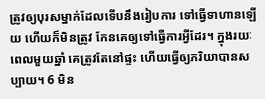ត្រូវឲ្យបុរសម្នាក់ដែលទើបនឹងរៀបការ ទៅធ្វើទាហានឡើយ ហើយក៏មិនត្រូវ កែនគេឲ្យទៅធ្វើការអ្វីដែរ។ ក្នុងរយៈពេលមួយឆ្នាំ គេត្រូវតែនៅផ្ទះ ហើយធ្វើឲ្យភរិយាបានសប្បាយ។ 6 មិន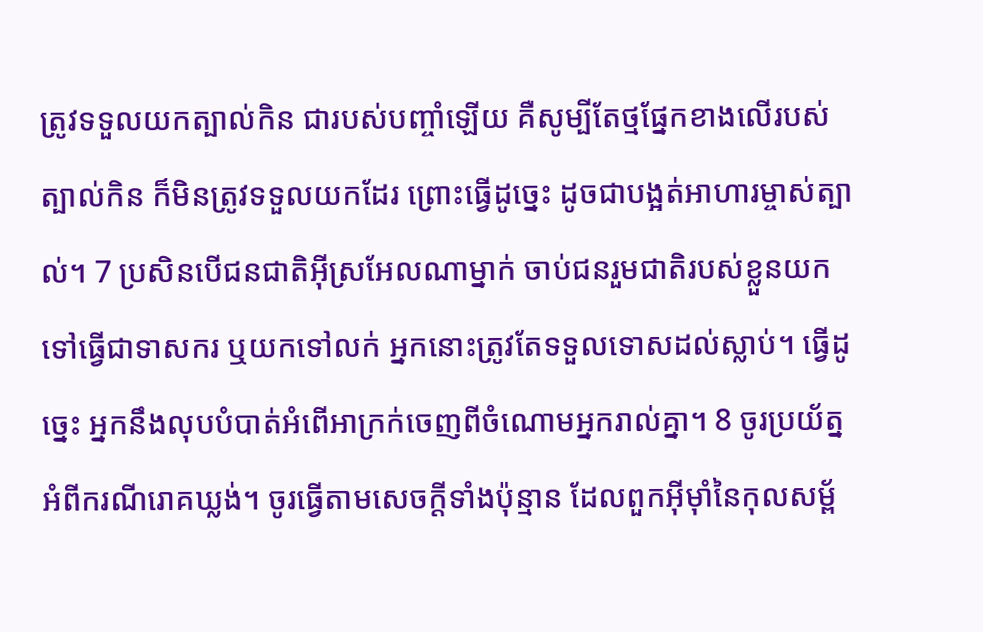ត្រូវទទួលយកត្បាល់កិន ជារបស់បញ្ចាំឡើយ គឺសូម្បីតែថ្មផ្នែកខាងលើរបស់ត្បាល់កិន ក៏មិនត្រូវទទួលយកដែរ ព្រោះធ្វើដូច្នេះ ដូចជាបង្អត់អាហារម្ចាស់ត្បាល់។ 7 ប្រសិនបើជនជាតិអ៊ីស្រអែលណាម្នាក់ ចាប់ជនរួមជាតិរបស់ខ្លួនយកទៅធ្វើជាទាសករ ឬយកទៅលក់ អ្នកនោះត្រូវតែទទួលទោសដល់ស្លាប់។ ធ្វើដូច្នេះ អ្នកនឹងលុបបំបាត់អំពើអាក្រក់ចេញពីចំណោមអ្នករាល់គ្នា។ 8 ចូរប្រយ័ត្នអំពីករណីរោគឃ្លង់។ ចូរធ្វើតាមសេចក្តីទាំងប៉ុន្មាន ដែលពួកអ៊ីមុាំនៃកុលសម្ព័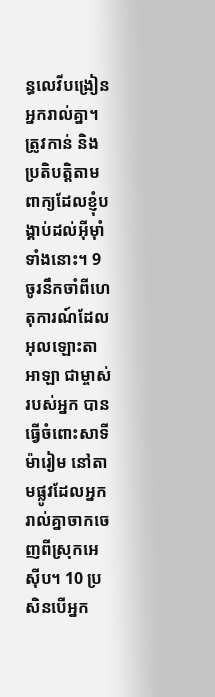ន្ធលេវីបង្រៀនអ្នករាល់គ្នា។ ត្រូវកាន់ និងប្រតិបត្តិតាមពាក្យដែលខ្ញុំបង្គាប់ដល់អ៊ីមុាំទាំងនោះ។ 9 ចូរនឹកចាំពីហេតុការណ៍ដែលអុលឡោះតាអាឡា ជាម្ចាស់របស់អ្នក បានធ្វើចំពោះសាទីម៉ារៀម នៅតាមផ្លូវដែលអ្នករាល់គ្នាចាកចេញពីស្រុកអេស៊ីប។ 10 ប្រសិនបើអ្នក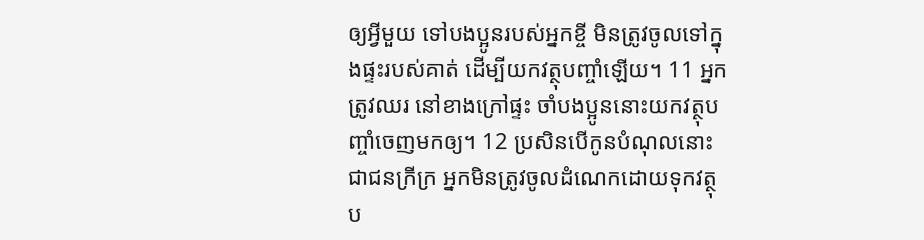ឲ្យអ្វីមួយ ទៅបងប្អូនរបស់អ្នកខ្ចី មិនត្រូវចូលទៅក្នុងផ្ទះរបស់គាត់ ដើម្បីយកវត្ថុបញ្ចាំឡើយ។ 11 អ្នកត្រូវឈរ នៅខាងក្រៅផ្ទះ ចាំបងប្អូននោះយកវត្ថុបញ្ចាំចេញមកឲ្យ។ 12 ប្រសិនបើកូនបំណុលនោះ ជាជនក្រីក្រ អ្នកមិនត្រូវចូលដំណេកដោយទុកវត្ថុប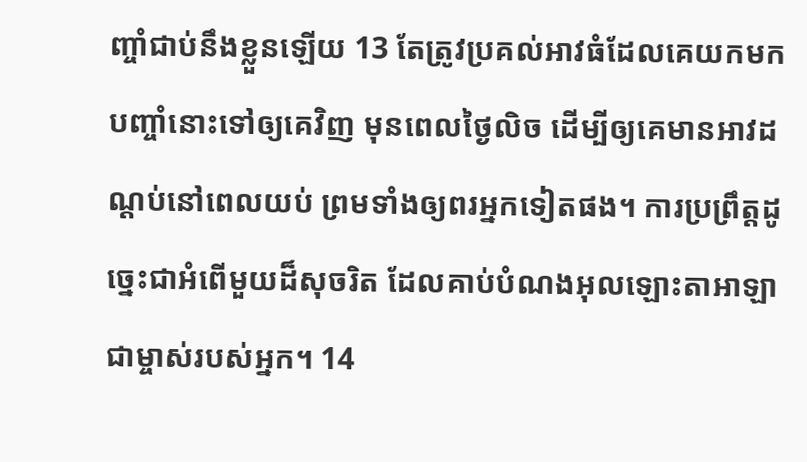ញ្ចាំជាប់នឹងខ្លួនឡើយ 13 តែត្រូវប្រគល់អាវធំដែលគេយកមកបញ្ចាំនោះទៅឲ្យគេវិញ មុនពេលថ្ងៃលិច ដើម្បីឲ្យគេមានអាវដណ្តប់នៅពេលយប់ ព្រមទាំងឲ្យពរអ្នកទៀតផង។ ការប្រព្រឹត្តដូច្នេះជាអំពើមួយដ៏សុចរិត ដែលគាប់បំណងអុលឡោះតាអាឡា ជាម្ចាស់របស់អ្នក។ 14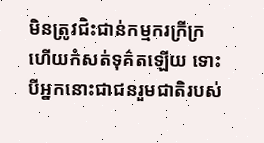មិនត្រូវជិះជាន់កម្មករក្រីក្រ ហើយកំសត់ទុគ៌តឡើយ ទោះបីអ្នកនោះជាជនរួមជាតិរបស់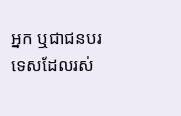អ្នក ឬជាជនបរទេសដែលរស់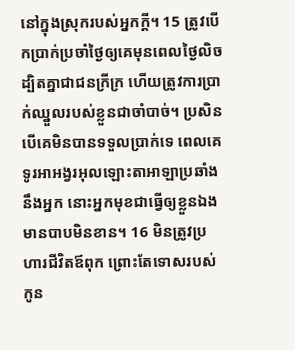នៅក្នុងស្រុករបស់អ្នកក្តី។ 15 ត្រូវបើកប្រាក់ប្រចាំថ្ងៃឲ្យគេមុនពេលថ្ងៃលិច ដ្បិតគ្នាជាជនក្រីក្រ ហើយត្រូវការប្រាក់ឈ្នួលរបស់ខ្លួនជាចាំបាច់។ ប្រសិនបើគេមិនបានទទួលប្រាក់ទេ ពេលគេទូរអាអង្វរអុលឡោះតាអាឡាប្រឆាំងនឹងអ្នក នោះអ្នកមុខជាធ្វើឲ្យខ្លួនឯងមានបាបមិនខាន។ 16 មិនត្រូវប្រហារជីវិតឪពុក ព្រោះតែទោសរបស់កូន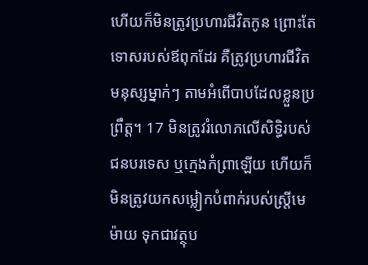ហើយក៏មិនត្រូវប្រហារជីវិតកូន ព្រោះតែទោសរបស់ឪពុកដែរ គឺត្រូវប្រហារជីវិតមនុស្សម្នាក់ៗ តាមអំពើបាបដែលខ្លួនប្រព្រឹត្ត។ 17 មិនត្រូវរំលោភលើសិទ្ធិរបស់ជនបរទេស ឬក្មេងកំព្រាឡើយ ហើយក៏មិនត្រូវយកសម្លៀកបំពាក់របស់ស្ត្រីមេម៉ាយ ទុកជាវត្ថុប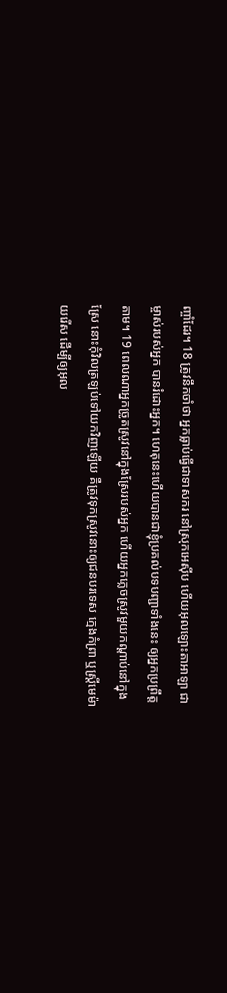ញ្ចាំដែរ។ 18 ត្រូវនឹកចាំថា អ្នកធ្លាប់ធ្វើជាទាសករ នៅស្រុកអេស៊ីប ហើយអុលឡោះតាអាឡា ជាម្ចាស់របស់អ្នក បានរំដោះអ្នក។ ហេតុនេះហើយបានជាខ្ញុំប្រគល់បទបញ្ជាទាំងនេះ ឲ្យអ្នកប្រព្រឹត្តតាម។ 19 ពេលណាអ្នកច្រូតស្រូវនៅក្នុងស្រែរបស់អ្នក ហើយអ្នកភ្លេចស្រូវមួយកណ្តាប់នៅក្នុងស្រែ នោះកុំវិលត្រឡប់ទៅយកវិញឡើយ គឺត្រូវទុកស្រូវនោះឲ្យជនបរទេស ក្មេងកំព្រា ឬស្ត្រីមេម៉ាយរើស ដើម្បីឲ្យអុល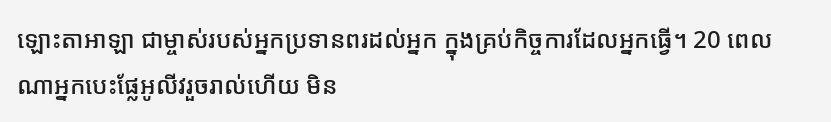ឡោះតាអាឡា ជាម្ចាស់របស់អ្នកប្រទានពរដល់អ្នក ក្នុងគ្រប់កិច្ចការដែលអ្នកធ្វើ។ 20 ពេលណាអ្នកបេះផ្លែអូលីវរួចរាល់ហើយ មិន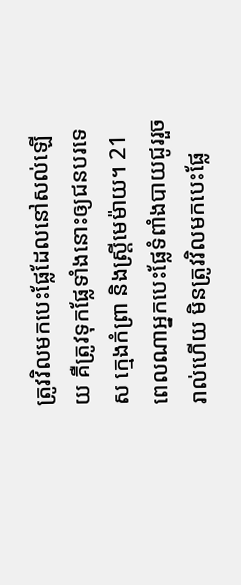ត្រូវវិលមកបេះផ្លែដែលនៅសល់ឡើយ គឺត្រូវទុកផ្លែទាំងនោះឲ្យជនបរទេស ក្មេងកំព្រា និងស្ត្រីមេម៉ាយ។ 21 ពេលណាអ្នកបេះផ្លែទំពាំងបាយជូររួចរាល់ហើយ មិនត្រូវវិលមកបេះផ្លែ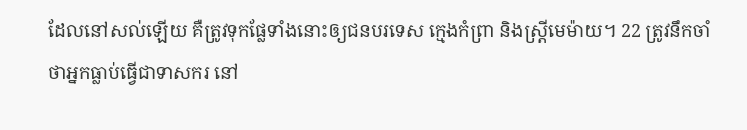ដែលនៅសល់ឡើយ គឺត្រូវទុកផ្លែទាំងនោះឲ្យជនបរទេស ក្មេងកំព្រា និងស្ត្រីមេម៉ាយ។ 22 ត្រូវនឹកចាំថាអ្នកធ្លាប់ធ្វើជាទាសករ នៅ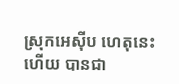ស្រុកអេស៊ីប ហេតុនេះហើយ បានជា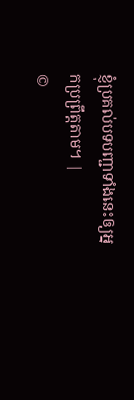ខ្ញុំប្រគល់បទបញ្ជាទាំងនេះឲ្យអ្នកប្រព្រឹត្តតាម។ |
©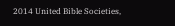2014 United Bible Societies,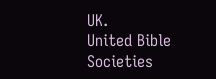UK.
United Bible Societies